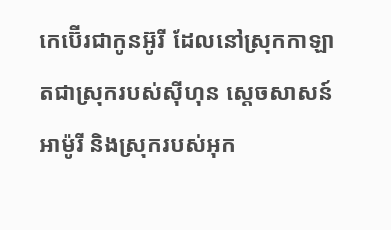កេប៊ើរជាកូនអ៊ូរី ដែលនៅស្រុកកាឡាតជាស្រុករបស់ស៊ីហុន ស្តេចសាសន៍អាម៉ូរី និងស្រុករបស់អុក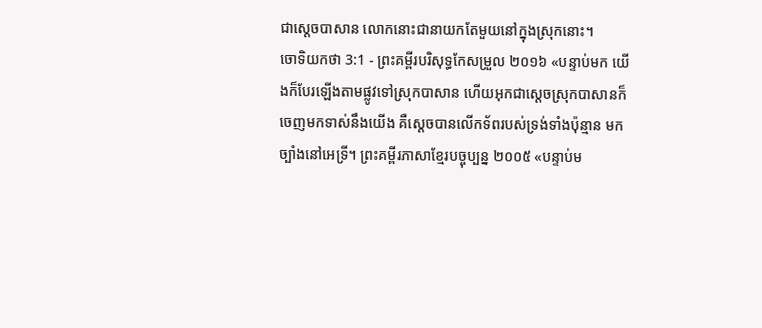ជាស្តេចបាសាន លោកនោះជានាយកតែមួយនៅក្នុងស្រុកនោះ។
ចោទិយកថា 3:1 - ព្រះគម្ពីរបរិសុទ្ធកែសម្រួល ២០១៦ «បន្ទាប់មក យើងក៏បែរឡើងតាមផ្លូវទៅស្រុកបាសាន ហើយអុកជាស្តេចស្រុកបាសានក៏ចេញមកទាស់នឹងយើង គឺស្ដេចបានលើកទ័ពរបស់ទ្រង់ទាំងប៉ុន្មាន មកច្បាំងនៅអេទ្រី។ ព្រះគម្ពីរភាសាខ្មែរបច្ចុប្បន្ន ២០០៥ «បន្ទាប់ម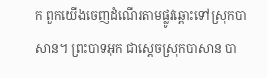ក ពួកយើងចេញដំណើរតាមផ្លូវឆ្ពោះទៅស្រុកបាសាន។ ព្រះបាទអុក ជាស្ដេចស្រុកបាសាន បា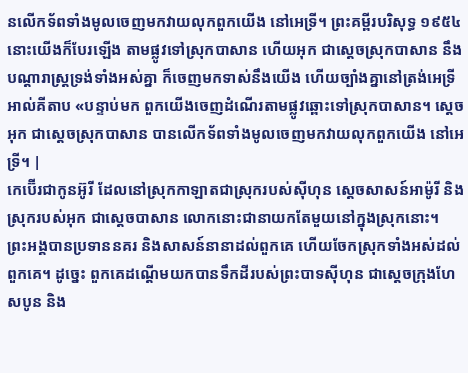នលើកទ័ពទាំងមូលចេញមកវាយលុកពួកយើង នៅអេទ្រី។ ព្រះគម្ពីរបរិសុទ្ធ ១៩៥៤ នោះយើងក៏បែរឡើង តាមផ្លូវទៅស្រុកបាសាន ហើយអុក ជាស្តេចស្រុកបាសាន នឹងបណ្តារាស្ត្រទ្រង់ទាំងអស់គ្នា ក៏ចេញមកទាស់នឹងយើង ហើយច្បាំងគ្នានៅត្រង់អេទ្រី អាល់គីតាប «បន្ទាប់មក ពួកយើងចេញដំណើរតាមផ្លូវឆ្ពោះទៅស្រុកបាសាន។ ស្តេចអុក ជាស្តេចស្រុកបាសាន បានលើកទ័ពទាំងមូលចេញមកវាយលុកពួកយើង នៅអេទ្រី។ |
កេប៊ើរជាកូនអ៊ូរី ដែលនៅស្រុកកាឡាតជាស្រុករបស់ស៊ីហុន ស្តេចសាសន៍អាម៉ូរី និងស្រុករបស់អុក ជាស្តេចបាសាន លោកនោះជានាយកតែមួយនៅក្នុងស្រុកនោះ។
ព្រះអង្គបានប្រទាននគរ និងសាសន៍នានាដល់ពួកគេ ហើយចែកស្រុកទាំងអស់ដល់ពួកគេ។ ដូច្នេះ ពួកគេដណ្ដើមយកបានទឹកដីរបស់ព្រះបាទស៊ីហុន ជាស្ដេចក្រុងហែសបូន និង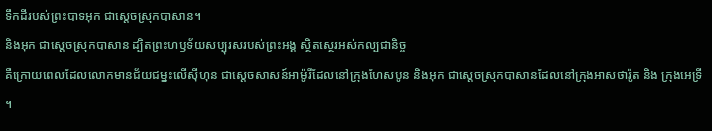ទឹកដីរបស់ព្រះបាទអុក ជាស្តេចស្រុកបាសាន។
និងអុក ជាស្តេចស្រុកបាសាន ដ្បិតព្រះហឫទ័យសប្បុរសរបស់ព្រះអង្គ ស្ថិតស្ថេរអស់កល្បជានិច្ច
គឺក្រោយពេលដែលលោកមានជ័យជម្នះលើស៊ីហុន ជាស្តេចសាសន៍អាម៉ូរីដែលនៅក្រុងហែសបូន និងអុក ជាស្តេចស្រុកបាសានដែលនៅក្រុងអាសថារ៉ូត និង ក្រុងអេទ្រី ។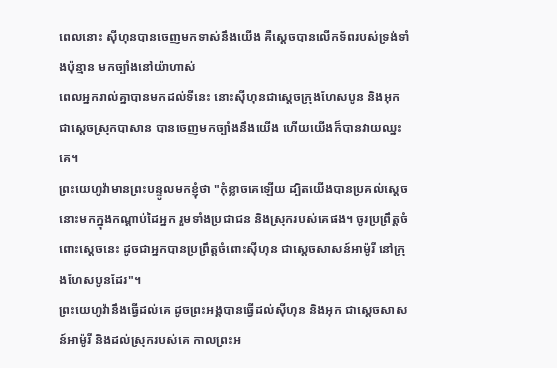ពេលនោះ ស៊ីហុនបានចេញមកទាស់នឹងយើង គឺស្ដេចបានលើកទ័ពរបស់ទ្រង់ទាំងប៉ុន្មាន មកច្បាំងនៅយ៉ាហាស់
ពេលអ្នករាល់គ្នាបានមកដល់ទីនេះ នោះស៊ីហុនជាស្តេចក្រុងហែសបូន និងអុកជាស្តេចស្រុកបាសាន បានចេញមកច្បាំងនឹងយើង ហើយយើងក៏បានវាយឈ្នះគេ។
ព្រះយេហូវ៉ាមានព្រះបន្ទូលមកខ្ញុំថា "កុំខ្លាចគេឡើយ ដ្បិតយើងបានប្រគល់ស្ដេចនោះមកក្នុងកណ្ដាប់ដៃអ្នក រួមទាំងប្រជាជន និងស្រុករបស់គេផង។ ចូរប្រព្រឹត្តចំពោះស្ដេចនេះ ដូចជាអ្នកបានប្រព្រឹត្តចំពោះស៊ីហុន ជាស្តេចសាសន៍អាម៉ូរី នៅក្រុងហែសបូនដែរ"។
ព្រះយេហូវ៉ានឹងធ្វើដល់គេ ដូចព្រះអង្គបានធ្វើដល់ស៊ីហុន និងអុក ជាស្តេចសាសន៍អាម៉ូរី និងដល់ស្រុករបស់គេ កាលព្រះអ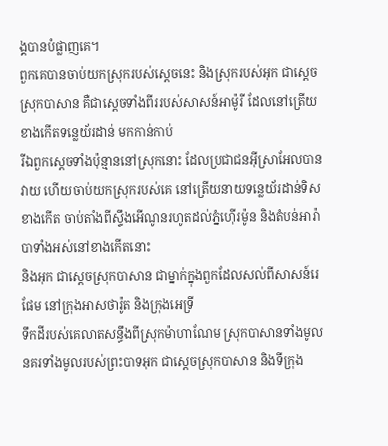ង្គបានបំផ្លាញគេ។
ពួកគេបានចាប់យកស្រុករបស់ស្តេចនេះ និងស្រុករបស់អុក ជាស្តេចស្រុកបាសាន គឺជាស្តេចទាំងពីររបស់សាសន៍អាម៉ូរី ដែលនៅត្រើយខាងកើតទន្លេយ័រដាន់ មកកាន់កាប់
រីឯពួកស្តេចទាំងប៉ុន្មាននៅស្រុកនោះ ដែលប្រជាជនអ៊ីស្រាអែលបានវាយ ហើយចាប់យកស្រុករបស់គេ នៅត្រើយនាយទន្លេយ័រដាន់ទិសខាងកើត ចាប់តាំងពីស្ទឹងអើណូនរហូតដល់ភ្នំហ៊ើរម៉ូន និងតំបន់អារ៉ាបាទាំងអស់នៅខាងកើតនោះ
និងអុក ជាស្តេចស្រុកបាសាន ជាម្នាក់ក្នុងពួកដែលសល់ពីសាសន៍រេផែម នៅក្រុងអាសថារ៉ូត និងក្រុងអេទ្រី
ទឹកដីរបស់គេលាតសន្ធឹងពីស្រុកម៉ាហាណែម ស្រុកបាសានទាំងមូល នគរទាំងមូលរបស់ព្រះបាទអុក ជាស្តេចស្រុកបាសាន និងទីក្រុង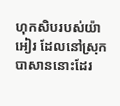ហុកសិបរបស់យ៉ាអៀរ ដែលនៅស្រុកបាសាននោះដែរ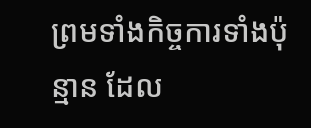ព្រមទាំងកិច្ចការទាំងប៉ុន្មាន ដែល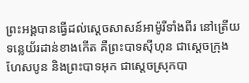ព្រះអង្គបានធ្វើដល់ស្តេចសាសន៍អាម៉ូរីទាំងពីរ នៅត្រើយទន្លេយ័រដាន់ខាងកើត គឺព្រះបាទស៊ីហុន ជាស្តេចក្រុងហែសបូន និងព្រះបាទអុក ជាស្តេចស្រុកបា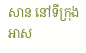សាន នៅទីក្រុងអាស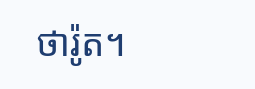ថារ៉ូត។